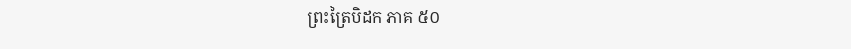ព្រះត្រៃបិដក ភាគ ៥០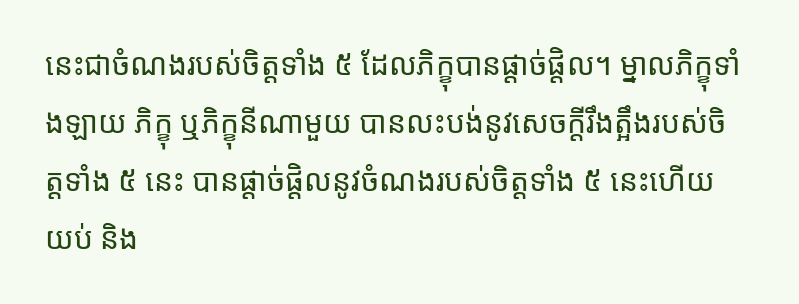នេះជាចំណងរបស់ចិត្តទាំង ៥ ដែលភិក្ខុបានផ្តាច់ផ្តិល។ ម្នាលភិក្ខុទាំងឡាយ ភិក្ខុ ឬភិក្ខុនីណាមួយ បានលះបង់នូវសេចក្តីរឹងត្អឹងរបស់ចិត្តទាំង ៥ នេះ បានផ្តាច់ផ្តិលនូវចំណងរបស់ចិត្តទាំង ៥ នេះហើយ យប់ និង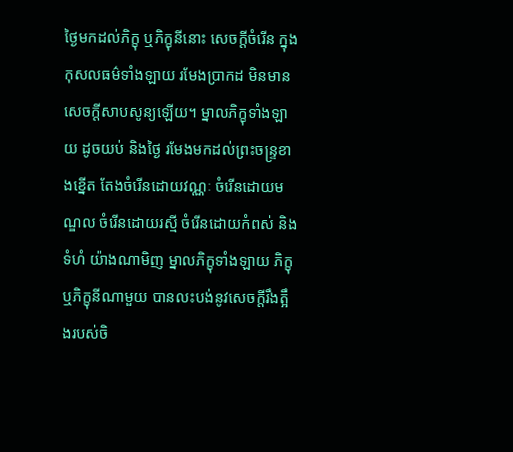ថ្ងៃមកដល់ភិក្ខុ ឬភិក្ខុនីនោះ សេចក្តីចំរើន ក្នុងកុសលធម៌ទាំងឡាយ រមែងប្រាកដ មិនមានសេចក្តីសាបសូន្យឡើយ។ ម្នាលភិក្ខុទាំងឡាយ ដូចយប់ និងថ្ងៃ រមែងមកដល់ព្រះចន្ទ្រខាងខ្នើត តែងចំរើនដោយវណ្ណៈ ចំរើនដោយមណ្ឌល ចំរើនដោយរស្មី ចំរើនដោយកំពស់ និងទំហំ យ៉ាងណាមិញ ម្នាលភិក្ខុទាំងឡាយ ភិក្ខុ ឬភិក្ខុនីណាមួយ បានលះបង់នូវសេចក្តីរឹងត្អឹងរបស់ចិ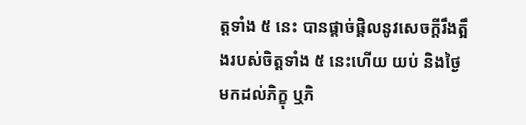ត្តទាំង ៥ នេះ បានផ្តាច់ផ្តិលនូវសេចក្តីរឹងត្អឹងរបស់ចិត្តទាំង ៥ នេះហើយ យប់ និងថ្ងៃ មកដល់ភិក្ខុ ឬភិ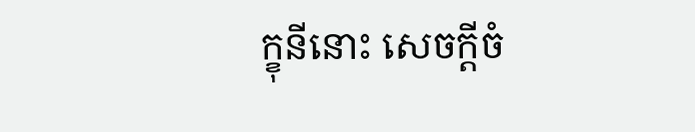ក្ខុនីនោះ សេចក្តីចំ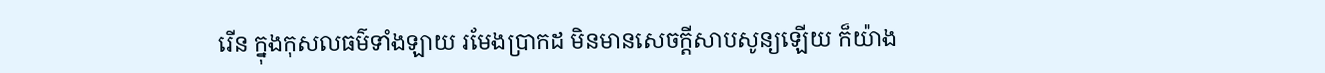រើន ក្នុងកុសលធម៌ទាំងឡាយ រមែងប្រាកដ មិនមានសេចក្តីសាបសូន្យឡើយ ក៏យ៉ាង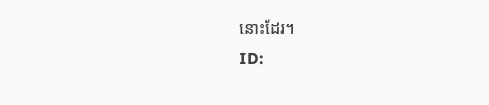នោះដែរ។
ID: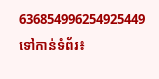636854996254925449
ទៅកាន់ទំព័រ៖